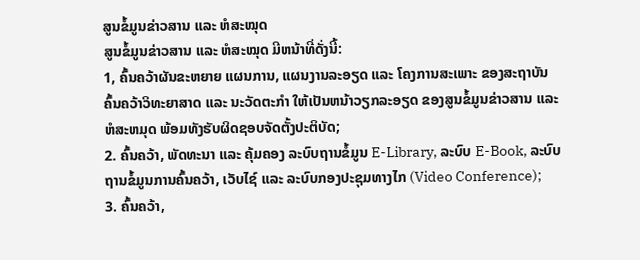ສູນຂໍ້ມູນຂ່າວສານ ແລະ ຫໍສະໝຸດ
ສູນຂໍ້ມູນຂ່າວສານ ແລະ ຫໍສະໝຸດ ມີຫນ້າທີ່ດັ່ງນີ້:
1, ຄົ້ນຄວ້າຜັນຂະຫຍາຍ ແຜນການ, ແຜນງານລະອຽດ ແລະ ໂຄງການສະເພາະ ຂອງສະຖາບັນຄົ້ນຄວ້າວິທະຍາສາດ ແລະ ນະວັດຕະກໍາ ໃຫ້ເປັນຫນ້າວຽກລະອຽດ ຂອງສູນຂໍ້ມູນຂ່າວສານ ແລະ ຫໍສະຫມຸດ ພ້ອມທັງຮັບຜິດຊອບຈັດຕັ້ງປະຕິບັດ;
2. ຄົ້ນຄວ້າ, ພັດທະນາ ແລະ ຄຸ້ມຄອງ ລະບົບຖານຂໍ້ມູນ E-Library, ລະບົບ E-Book, ລະບົບຖານຂໍ້ມູນການຄົ້ນຄວ້າ, ເວັບໄຊ໌ ແລະ ລະບົບກອງປະຊຸມທາງໄກ (Video Conference);
3. ຄົ້ນຄວ້າ,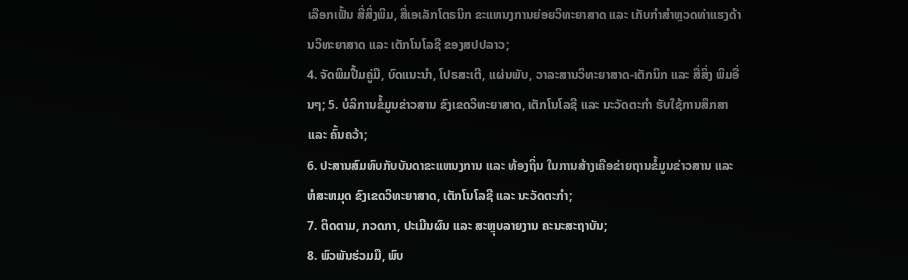ເລືອກເຟັ້ນ ສື່ສິ່ງພິມ, ສື່ເອເລັກໂຕຣນິກ ຂະແຫນງການຍ່ອຍວິທະຍາສາດ ແລະ ເກັບກໍາສໍາຫຼວດທ່າແຮງດ້ານວິທະຍາສາດ ແລະ ເຕັກໂນໂລຊີ ຂອງສປປລາວ;
4. ຈັດພິມປື້ມຄູ່ມື, ບົດແນະນໍາ, ໂປຣສະເຕີ, ແຜ່ນພັບ, ວາລະສານວິທະຍາສາດ-ເຕັກນິກ ແລະ ສື່ສິ່ງ ພິມອື່ນໆ; 5. ບໍລິການຂໍ້ມູນຂ່າວສານ ຂົງເຂດວິທະຍາສາດ, ເຕັກໂນໂລຊີ ແລະ ນະວັດຕະກໍາ ຮັບໃຊ້ການສຶກສາ ແລະ ຄົ້ນຄວ້າ;
6. ປະສານສົມທົບກັບບັນດາຂະແຫນງການ ແລະ ທ້ອງຖິ່ນ ໃນການສ້າງເຄືອຂ່າຍຖານຂໍ້ມູນຂ່າວສານ ແລະ ຫໍສະຫມຸດ ຂົງເຂດວິທະຍາສາດ, ເຕັກໂນໂລຊີ ແລະ ນະວັດຕະກໍາ;
7. ຕິດຕາມ, ກວດກາ, ປະເມີນຜົນ ແລະ ສະຫຼຸບລາຍງານ ຄະນະສະຖາບັນ;
8. ພົວພັນຮ່ວມມື, ພົບ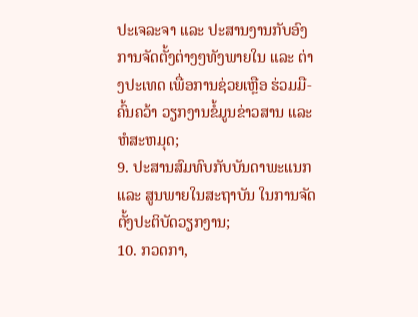ປະເຈລະຈາ ແລະ ປະສານງານກັບອົງການຈັດຕັ້ງຕ່າງໆທັງພາຍໃນ ແລະ ຕ່າງປະເທດ ເພື່ອການຊ່ວຍເຫຼືອ ຮ່ວມມື-ຄົ້ນຄວ້າ ວຽກງານຂໍ້ມູນຂ່າວສານ ແລະ ຫໍສະຫມຸດ;
9. ປະສານສົມທົບກັບບັນດາພະແນກ ແລະ ສູນພາຍໃນສະຖາບັນ ໃນການຈັດຕັ້ງປະຕິບັດວຽກງານ;
10. ກວດກາ,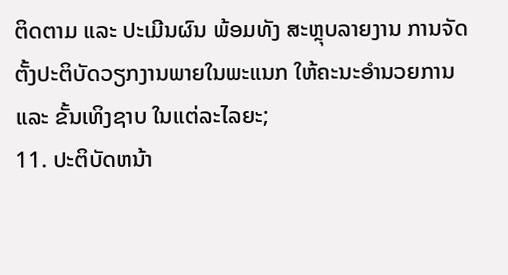ຕິດຕາມ ແລະ ປະເມີນຜົນ ພ້ອມທັງ ສະຫຼຸບລາຍງານ ການຈັດຕັ້ງປະຕິບັດວຽກງານພາຍໃນພະແນກ ໃຫ້ຄະນະອໍານວຍການ ແລະ ຂັ້ນເທິງຊາບ ໃນແຕ່ລະໄລຍະ;
11. ປະຕິບັດຫນ້າ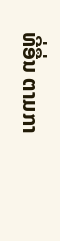ທີ່ອື່ນ ຕາມກາ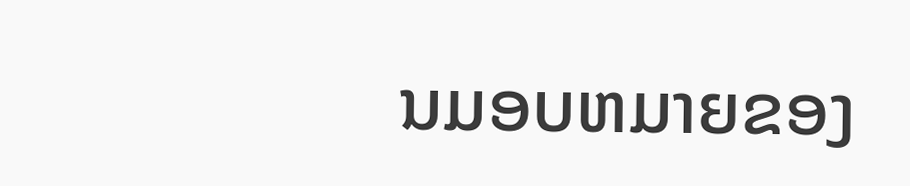ນມອບຫມາຍຂອງ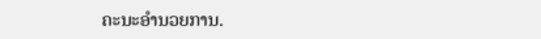ຄະນະອໍານວຍການ.